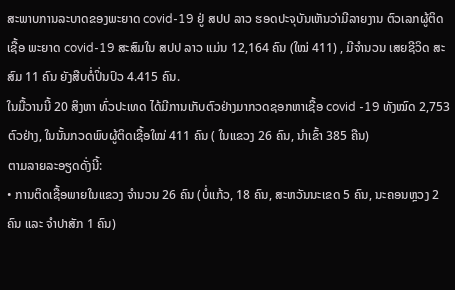ສະພາບການລະບາດຂອງພະຍາດ covid-19 ຢູ່ ສປປ ລາວ ຮອດປະຈຸບັນເຫັນວ່າມີລາຍງານ ຕົວເລກຜູ້ຕິດເຊື້ອ ພະຍາດ covid-19 ສະສົມໃນ ສປປ ລາວ ແມ່ນ 12,164 ຄົນ (ໃໝ່ 411) , ມີຈໍານວນ ເສຍຊີວິດ ສະສົມ 11 ຄົນ ຍັງສືບຕໍ່ປິ່ນປົວ 4.415 ຄົນ.
ໃນມື້ວານນີ້ 20 ສິງຫາ ທົ່ວປະເທດ ໄດ້ມີການເກັບຕົວຢ່າງມາກວດຊອກຫາເຊື້ອ covid -19 ທັງໝົດ 2,753 ຕົວຢ່າງ, ໃນນັ້ນກວດພົບຜູ້ຕິດເຊື້ອໃໝ່ 411 ຄົນ ( ໃນແຂວງ 26 ຄົນ, ນໍາເຂົ້າ 385 ຄືນ)
ຕາມລາຍລະອຽດດັ່ງນີ້:
• ການຕິດເຊື້ອພາຍໃນແຂວງ ຈຳນວນ 26 ຄົນ (ບໍ່ແກ້ວ, 18 ຄົນ, ສະຫວັນນະເຂດ 5 ຄົນ, ນະຄອນຫຼວງ 2 ຄົນ ແລະ ຈໍາປາສັກ 1 ຄົນ)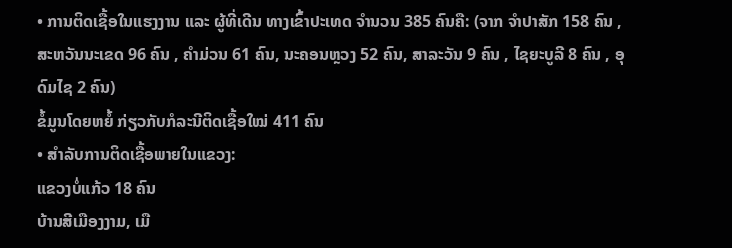• ການຕິດເຊື້ອໃນແຮງງານ ແລະ ຜູ້ທີ່ເດີນ ທາງເຂົ້າປະເທດ ຈຳນວນ 385 ຄົນຄື: (ຈາກ ຈໍາປາສັກ 158 ຄົນ , ສະຫວັນນະເຂດ 96 ຄົນ , ຄໍາມ່ວນ 61 ຄົນ, ນະຄອນຫຼວງ 52 ຄົນ, ສາລະວັນ 9 ຄົນ , ໄຊຍະບູລີ 8 ຄົນ , ອຸດົມໄຊ 2 ຄົນ)
ຂໍ້ມູນໂດຍຫຍໍ້ ກ່ຽວກັບກໍລະນີຕິດເຊື້ອໃໝ່ 411 ຄົນ
• ສໍາລັບການຕິດເຊື້ອພາຍໃນແຂວງ:
ແຂວງບໍ່ແກ້ວ 18 ຄົນ
ບ້ານສີເມືອງງາມ, ເມື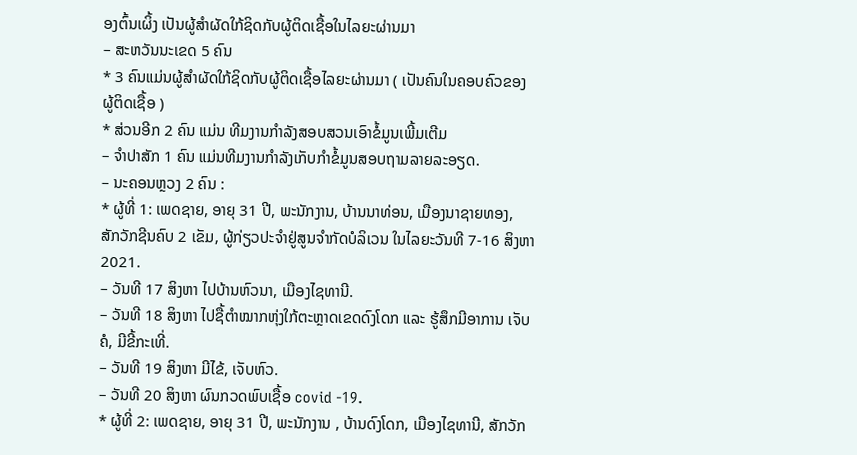ອງຕົ້ນເຜິ້ງ ເປັນຜູ້ສໍາຜັດໃກ້ຊິດກັບຜູ້ຕິດເຊື້ອໃນໄລຍະຜ່ານມາ
– ສະຫວັນນະເຂດ 5 ຄົນ
* 3 ຄົນແມ່ນຜູ້ສໍາຜັດໃກ້ຊິດກັບຜູ້ຕິດເຊື້ອໄລຍະຜ່ານມາ ( ເປັນຄົນໃນຄອບຄົວຂອງຜູ້ຕິດເຊື້ອ )
* ສ່ວນອີກ 2 ຄົນ ແມ່ນ ທີມງານກໍາລັງສອບສວນເອົາຂໍ້ມູນເພີ້ມເຕີມ
– ຈໍາປາສັກ 1 ຄົນ ແມ່ນທີມງານກໍາລັງເກັບກຳຂໍ້ມູນສອບຖາມລາຍລະອຽດ.
– ນະຄອນຫຼວງ 2 ຄົນ :
* ຜູ້ທີ່ 1: ເພດຊາຍ, ອາຍຸ 31 ປີ, ພະນັກງານ, ບ້ານນາທ່ອນ, ເມືອງນາຊາຍທອງ, ສັກວັກຊີນຄົບ 2 ເຂັມ, ຜູ້ກ່ຽວປະຈໍາຢູ່ສູນຈໍາກັດບໍລິເວນ ໃນໄລຍະວັນທີ 7-16 ສິງຫາ 2021.
– ວັນທີ 17 ສິງຫາ ໄປບ້ານຫົວນາ, ເມືອງໄຊທານີ.
– ວັນທີ 18 ສິງຫາ ໄປຊື້ຕໍາໝາກຫຸ່ງໃກ້ຕະຫຼາດເຂດດົງໂດກ ແລະ ຮູ້ສຶກມີອາການ ເຈັບຄໍ, ມີຂີ້ກະເທີ່.
– ວັນທີ 19 ສິງຫາ ມີໄຂ້, ເຈັບຫົວ.
– ວັນທີ 20 ສິງຫາ ຜົນກວດພົບເຊື້ອ covid -19.
* ຜູ້ທີ່ 2: ເພດຊາຍ, ອາຍຸ 31 ປີ, ພະນັກງານ , ບ້ານດົງໂດກ, ເມືອງໄຊທານີ, ສັກວັກ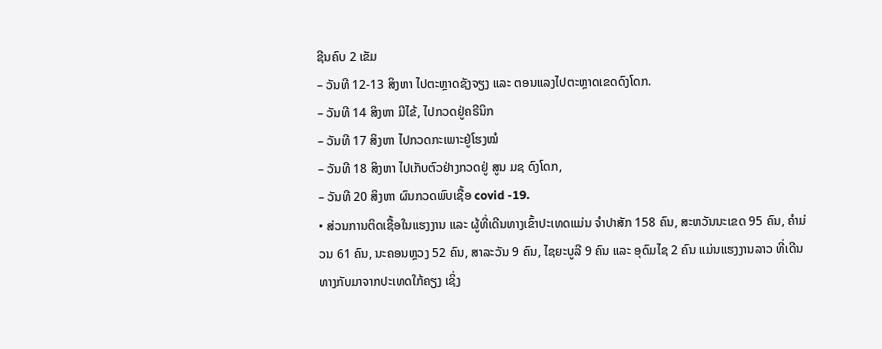ຊີນຄົບ 2 ເຂັມ
– ວັນທີ 12-13 ສິງຫາ ໄປຕະຫຼາດຊັງຈຽງ ແລະ ຕອນແລງໄປຕະຫຼາດເຂດດົງໂດກ.
– ວັນທີ 14 ສິງຫາ ມີໄຂ້, ໄປກວດຢູ່ຄຣີນິກ
– ວັນທີ 17 ສິງຫາ ໄປກວດກະເພາະຢູ່ໂຮງໝໍ
– ວັນທີ 18 ສິງຫາ ໄປເກັບຕົວຢ່າງກວດຢູ່ ສູນ ມຊ ດົງໂດກ,
– ວັນທີ 20 ສິງຫາ ຜົນກວດພົບເຊື້ອ covid -19.
• ສ່ວນການຕິດເຊື້ອໃນແຮງງານ ແລະ ຜູ້ທີ່ເດີນທາງເຂົ້າປະເທດແມ່ນ ຈໍາປາສັກ 158 ຄົນ, ສະຫວັນນະເຂດ 95 ຄົນ, ຄຳມ່ວນ 61 ຄົນ, ນະຄອນຫຼວງ 52 ຄົນ, ສາລະວັນ 9 ຄົນ, ໄຊຍະບູລີ 9 ຄົນ ແລະ ອຸດົມໄຊ 2 ຄົນ ແມ່ນແຮງງານລາວ ທີ່ເດີນທາງກັບມາຈາກປະເທດໃກ້ຄຽງ ເຊິ່ງ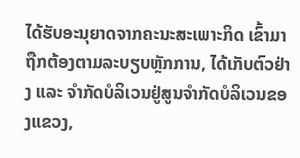ໄດ້ຮັບອະນຸຍາດຈາກຄະນະສະເພາະກິດ ເຂົ້າມາຖືກຕ້ອງຕາມລະບຽບຫຼັກການ, ໄດ້ເກັບຕົວຢ່າງ ແລະ ຈຳກັດບໍລິເວນຢູ່ສູນຈໍາກັດບໍລິເວນຂອງແຂວງ,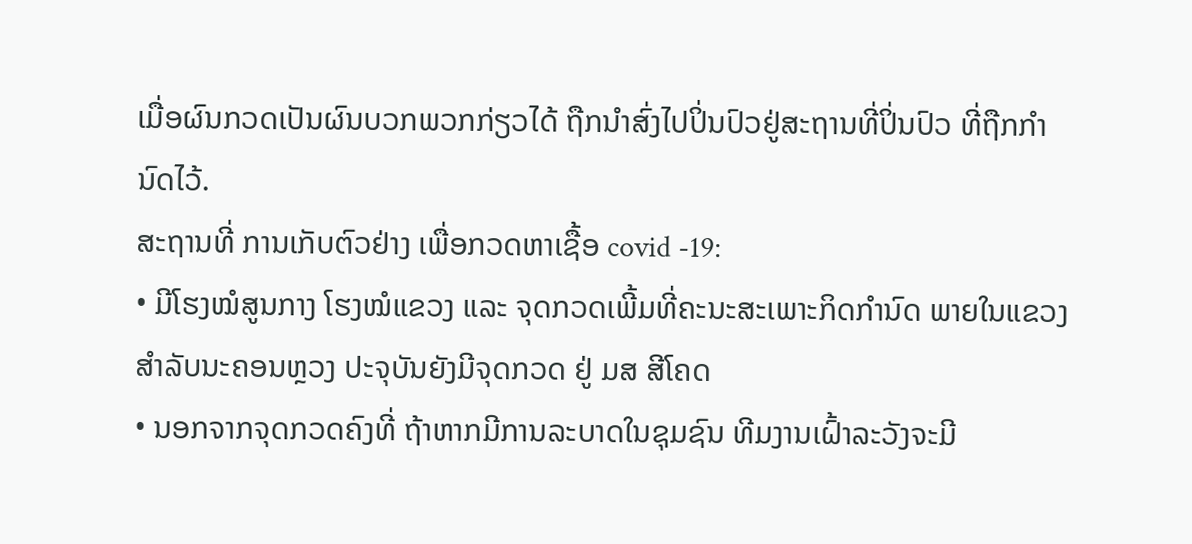ເມື່ອຜົນກວດເປັນຜົນບວກພວກກ່ຽວໄດ້ ຖືກນຳສົ່ງໄປປິ່ນປົວຢູ່ສະຖານທີ່ປິ່ນປົວ ທີ່ຖືກກຳນົດໄວ້.
ສະຖານທີ່ ການເກັບຕົວຢ່າງ ເພື່ອກວດຫາເຊື້ອ covid -19:
• ມີໂຮງໝໍສູນກາງ ໂຮງໝໍແຂວງ ແລະ ຈຸດກວດເພີ້ມທີ່ຄະນະສະເພາະກິດກໍານົດ ພາຍໃນແຂວງ ສໍາລັບນະຄອນຫຼວງ ປະຈຸບັນຍັງມີຈຸດກວດ ຢູ່ ມສ ສີໂຄດ
• ນອກຈາກຈຸດກວດຄົງທີ່ ຖ້າຫາກມີການລະບາດໃນຊຸມຊົນ ທີມງານເຝົ້າລະວັງຈະມີ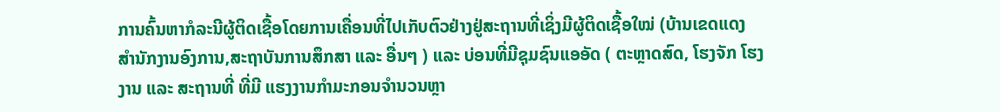ການຄົ້ນຫາກໍລະນີຜູ້ຕິດເຊື້ອໂດຍການເຄື່ອນທີ່ໄປເກັບຕົວຢ່າງຢູ່ສະຖານທີ່ເຊິ່ງມີຜູ້ຕິດເຊື້ອໃໝ່ (ບ້ານເຂດແດງ ສໍານັກງານອົງການ,ສະຖາບັນການສຶກສາ ແລະ ອື່ນໆ ) ແລະ ບ່ອນທີ່ມີຊຸມຊົນແອອັດ ( ຕະຫຼາດສົດ, ໂຮງຈັກ ໂຮງງານ ແລະ ສະຖານທີ່ ທີ່ມີ ແຮງງານກຳມະກອນຈຳນວນຫຼາ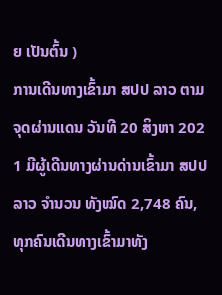ຍ ເປັນຕົ້ນ )
ການເດີນທາງເຂົ້າມາ ສປປ ລາວ ຕາມຈຸດຜ່ານແດນ ວັນທີ 20 ສິງຫາ 202 1 ມີຜູ້ເດີນທາງຜ່ານດ່ານເຂົ້າມາ ສປປລາວ ຈໍານວນ ທັງໝົດ 2,748 ຄົນ, ທຸກຄົນເດີນທາງເຂົ້າມາທັງ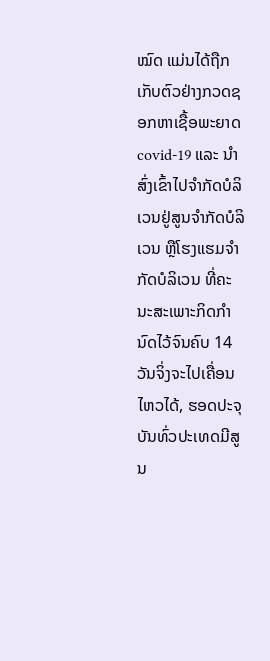ໝົດ ແມ່ນໄດ້ຖືກເກັບຕົວຢ່າງກວດຊອກຫາເຊື້ອພະຍາດ covid-19 ແລະ ນໍາສົ່ງເຂົ້າໄປຈໍາກັດບໍລິເວນຢູ່ສູນຈໍາກັດບໍລິເວນ ຫຼືໂຮງແຮມຈໍາກັດບໍລິເວນ ທີ່ຄະນະສະເພາະກິດກຳນົດໄວ້ຈົນຄົບ 14 ວັນຈິ່ງຈະໄປເຄື່ອນໄຫວໄດ້, ຮອດປະຈຸບັນທົ່ວປະເທດມີສູນ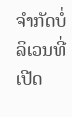ຈຳກັດບໍ່ລິເວນທີ່ເປີດ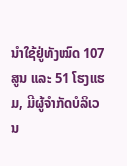ນໍາໃຊ້ຢູ່ທັງໝົດ 107 ສູນ ແລະ 51 ໂຮງແຮມ, ມີຜູ້ຈໍາກັດບໍລິເວນ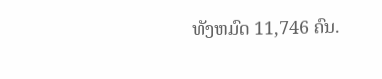ທັງຫມົດ 11,746 ຄົນ.